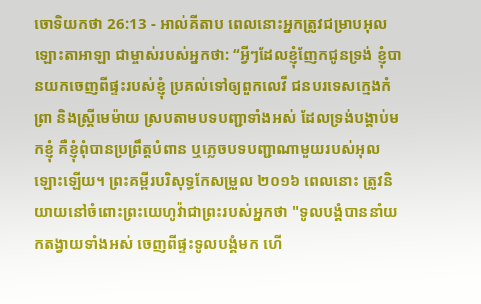ចោទិយកថា 26:13 - អាល់គីតាប ពេលនោះអ្នកត្រូវជម្រាបអុលឡោះតាអាឡា ជាម្ចាស់របស់អ្នកថា: “អ្វីៗដែលខ្ញុំញែកជូនទ្រង់ ខ្ញុំបានយកចេញពីផ្ទះរបស់ខ្ញុំ ប្រគល់ទៅឲ្យពួកលេវី ជនបរទេសក្មេងកំព្រា និងស្ត្រីមេម៉ាយ ស្របតាមបទបញ្ជាទាំងអស់ ដែលទ្រង់បង្គាប់មកខ្ញុំ គឺខ្ញុំពុំបានប្រព្រឹត្តបំពាន ឬភ្លេចបទបញ្ជាណាមួយរបស់អុលឡោះឡើយ។ ព្រះគម្ពីរបរិសុទ្ធកែសម្រួល ២០១៦ ពេលនោះ ត្រូវនិយាយនៅចំពោះព្រះយេហូវ៉ាជាព្រះរបស់អ្នកថា "ទូលបង្គំបាននាំយកតង្វាយទាំងអស់ ចេញពីផ្ទះទូលបង្គំមក ហើ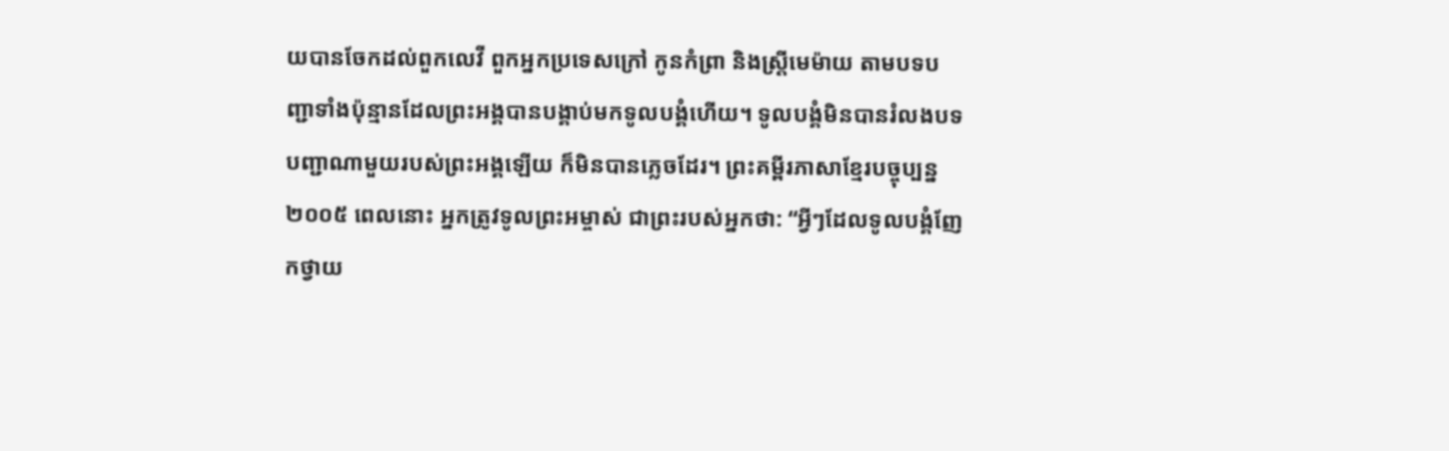យបានចែកដល់ពួកលេវី ពួកអ្នកប្រទេសក្រៅ កូនកំព្រា និងស្រ្ដីមេម៉ាយ តាមបទបញ្ជាទាំងប៉ុន្មានដែលព្រះអង្គបានបង្គាប់មកទូលបង្គំហើយ។ ទូលបង្គំមិនបានរំលងបទបញ្ជាណាមួយរបស់ព្រះអង្គឡើយ ក៏មិនបានភ្លេចដែរ។ ព្រះគម្ពីរភាសាខ្មែរបច្ចុប្បន្ន ២០០៥ ពេលនោះ អ្នកត្រូវទូលព្រះអម្ចាស់ ជាព្រះរបស់អ្នកថា: “អ្វីៗដែលទូលបង្គំញែកថ្វាយ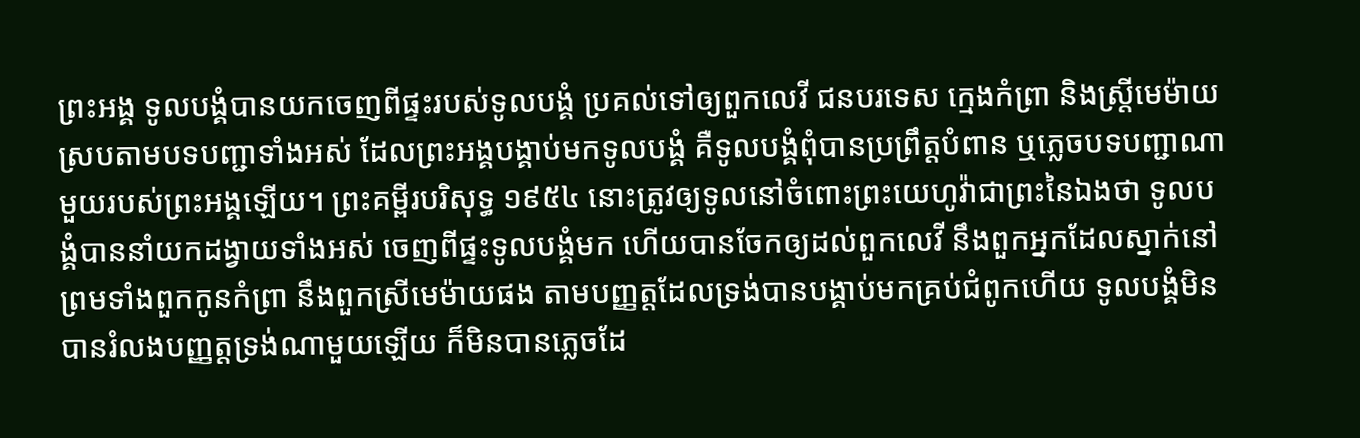ព្រះអង្គ ទូលបង្គំបានយកចេញពីផ្ទះរបស់ទូលបង្គំ ប្រគល់ទៅឲ្យពួកលេវី ជនបរទេស ក្មេងកំព្រា និងស្ត្រីមេម៉ាយ ស្របតាមបទបញ្ជាទាំងអស់ ដែលព្រះអង្គបង្គាប់មកទូលបង្គំ គឺទូលបង្គំពុំបានប្រព្រឹត្តបំពាន ឬភ្លេចបទបញ្ជាណាមួយរបស់ព្រះអង្គឡើយ។ ព្រះគម្ពីរបរិសុទ្ធ ១៩៥៤ នោះត្រូវឲ្យទូលនៅចំពោះព្រះយេហូវ៉ាជាព្រះនៃឯងថា ទូលបង្គំបាននាំយកដង្វាយទាំងអស់ ចេញពីផ្ទះទូលបង្គំមក ហើយបានចែកឲ្យដល់ពួកលេវី នឹងពួកអ្នកដែលស្នាក់នៅ ព្រមទាំងពួកកូនកំព្រា នឹងពួកស្រីមេម៉ាយផង តាមបញ្ញត្តដែលទ្រង់បានបង្គាប់មកគ្រប់ជំពូកហើយ ទូលបង្គំមិនបានរំលងបញ្ញត្តទ្រង់ណាមួយឡើយ ក៏មិនបានភ្លេចដែ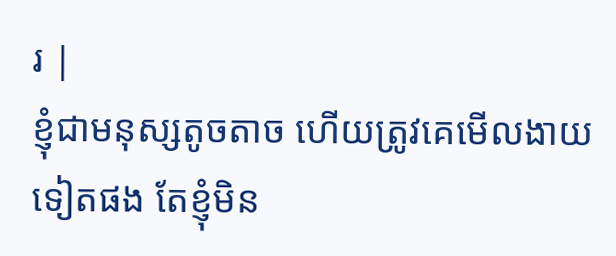រ |
ខ្ញុំជាមនុស្សតូចតាច ហើយត្រូវគេមើលងាយទៀតផង តែខ្ញុំមិន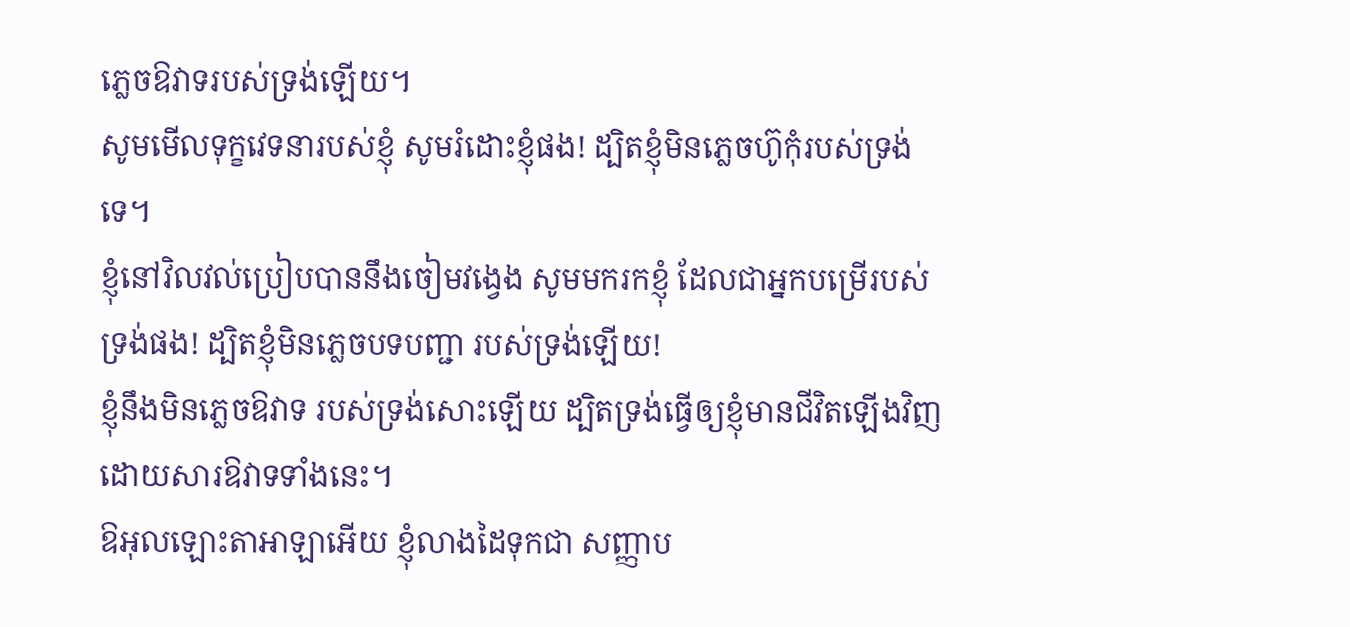ភ្លេចឱវាទរបស់ទ្រង់ឡើយ។
សូមមើលទុក្ខវេទនារបស់ខ្ញុំ សូមរំដោះខ្ញុំផង! ដ្បិតខ្ញុំមិនភ្លេចហ៊ូកុំរបស់ទ្រង់ទេ។
ខ្ញុំនៅវិលវល់ប្រៀបបាននឹងចៀមវង្វេង សូមមករកខ្ញុំ ដែលជាអ្នកបម្រើរបស់ទ្រង់ផង! ដ្បិតខ្ញុំមិនភ្លេចបទបញ្ជា របស់ទ្រង់ឡើយ!
ខ្ញុំនឹងមិនភ្លេចឱវាទ របស់ទ្រង់សោះឡើយ ដ្បិតទ្រង់ធ្វើឲ្យខ្ញុំមានជីវិតឡើងវិញ ដោយសារឱវាទទាំងនេះ។
ឱអុលឡោះតាអាឡាអើយ ខ្ញុំលាងដៃទុកជា សញ្ញាប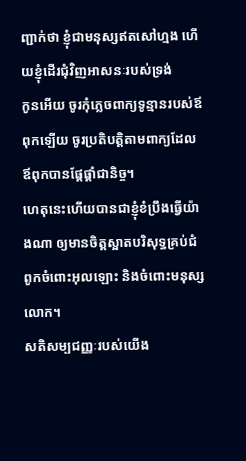ញ្ជាក់ថា ខ្ញុំជាមនុស្សឥតសៅហ្មង ហើយខ្ញុំដើរជុំវិញអាសនៈរបស់ទ្រង់
កូនអើយ ចូរកុំភ្លេចពាក្យទូន្មានរបស់ឪពុកឡើយ ចូរប្រតិបត្តិតាមពាក្យដែលឪពុកបានផ្ដែផ្ដាំជានិច្ច។
ហេតុនេះហើយបានជាខ្ញុំខំប្រឹងធ្វើយ៉ាងណា ឲ្យមានចិត្ដស្អាតបរិសុទ្ធគ្រប់ជំពូកចំពោះអុលឡោះ និងចំពោះមនុស្សលោក។
សតិសម្បជញ្ញៈរបស់យើង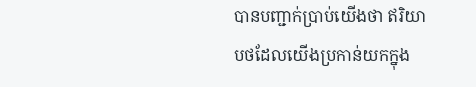បានបញ្ជាក់ប្រាប់យើងថា ឥរិយាបថដែលយើងប្រកាន់យកក្នុង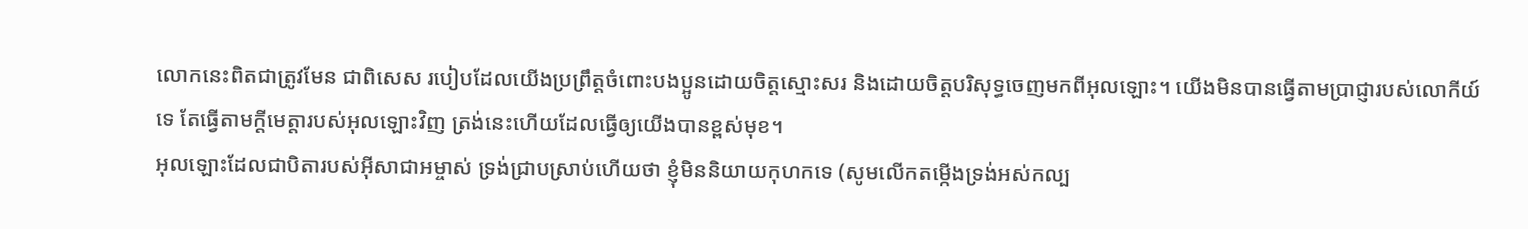លោកនេះពិតជាត្រូវមែន ជាពិសេស របៀបដែលយើងប្រព្រឹត្ដចំពោះបងប្អូនដោយចិត្ដស្មោះសរ និងដោយចិត្តបរិសុទ្ធចេញមកពីអុលឡោះ។ យើងមិនបានធ្វើតាមប្រាជ្ញារបស់លោកីយ៍ទេ តែធ្វើតាមក្តីមេត្តារបស់អុលឡោះវិញ ត្រង់នេះហើយដែលធ្វើឲ្យយើងបានខ្ពស់មុខ។
អុលឡោះដែលជាបិតារបស់អ៊ីសាជាអម្ចាស់ ទ្រង់ជ្រាបស្រាប់ហើយថា ខ្ញុំមិននិយាយកុហកទេ (សូមលើកតម្កើងទ្រង់អស់កល្ប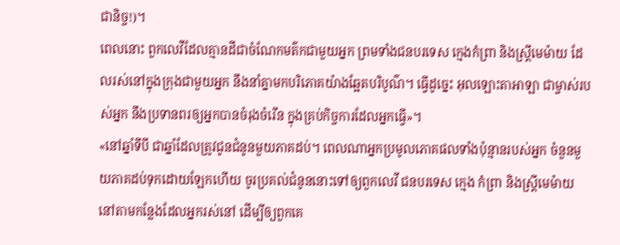ជានិច្ច!)។
ពេលនោះ ពួកលេវីដែលគ្មានដីជាចំណែកមត៌កជាមួយអ្នក ព្រមទាំងជនបរទេស ក្មេងកំព្រា និងស្ត្រីមេម៉ាយ ដែលរស់នៅក្នុងក្រុងជាមួយអ្នក នឹងនាំគ្នាមកបរិភោគយ៉ាងឆ្អែតបរិបូណ៌។ ធ្វើដូច្នេះ អុលឡោះតាអាឡា ជាម្ចាស់របស់អ្នក នឹងប្រទានពរឲ្យអ្នកបានចំរុងចំរើន ក្នុងគ្រប់កិច្ចការដែលអ្នកធ្វើ»។
«នៅឆ្នាំទីបី ជាឆ្នាំដែលត្រូវជូនជំនូនមួយភាគដប់។ ពេលណាអ្នកប្រមូលភោគផលទាំងប៉ុន្មានរបស់អ្នក ចំនួនមួយភាគដប់ទុកដោយឡែកហើយ ចូរប្រគល់ជំនូននោះទៅឲ្យពួកលេវី ជនបរទេស ក្មេង កំព្រា និងស្ត្រីមេម៉ាយនៅតាមកន្លែងដែលអ្នករស់នៅ ដើម្បីឲ្យពួកគេ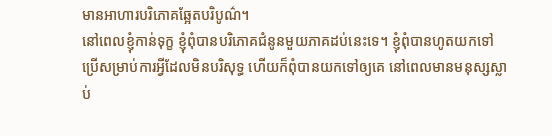មានអាហារបរិភោគឆ្អែតបរិបូណ៌។
នៅពេលខ្ញុំកាន់ទុក្ខ ខ្ញុំពុំបានបរិភោគជំនូនមួយភាគដប់នេះទេ។ ខ្ញុំពុំបានហូតយកទៅប្រើសម្រាប់ការអ្វីដែលមិនបរិសុទ្ធ ហើយក៏ពុំបានយកទៅឲ្យគេ នៅពេលមានមនុស្សស្លាប់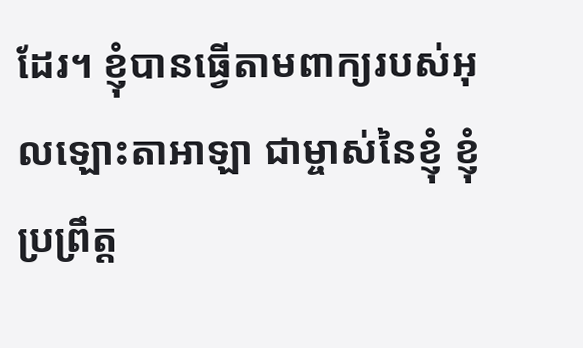ដែរ។ ខ្ញុំបានធ្វើតាមពាក្យរបស់អុលឡោះតាអាឡា ជាម្ចាស់នៃខ្ញុំ ខ្ញុំប្រព្រឹត្ត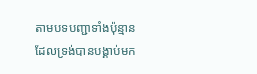តាមបទបញ្ជាទាំងប៉ុន្មាន ដែលទ្រង់បានបង្គាប់មក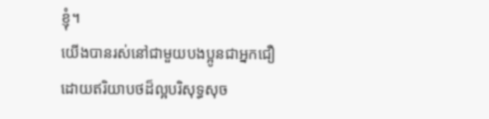ខ្ញុំ។
យើងបានរស់នៅជាមួយបងប្អូនជាអ្នកជឿ ដោយឥរិយាបថដ៏ល្អបរិសុទ្ធសុច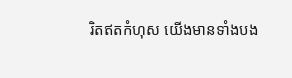រិតឥតកំហុស យើងមានទាំងបង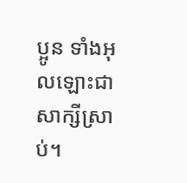ប្អូន ទាំងអុលឡោះជាសាក្សីស្រាប់។